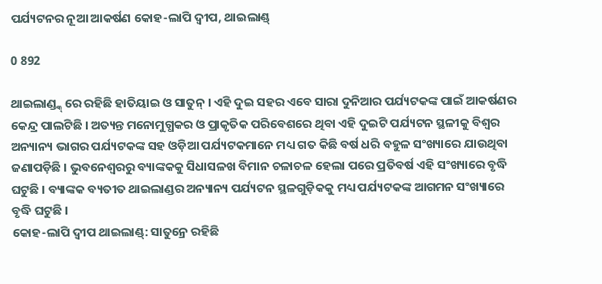ପର୍ଯ୍ୟଟନର ନୂଆ ଆକର୍ଷଣ କୋହ-ଲାପି ଦ୍ୱୀପ, ଥାଇଲାଣ୍ଡ୍

0 892

ଥାଇଲାଣ୍ଡ୍କ୍ ରେ ରହିଛି ହାତିୟାଇ ଓ ସାତୁନ୍ । ଏହି ଦୁଇ ସହର ଏବେ ସାରା ଦୁନିଆର ପର୍ଯ୍ୟଟକଙ୍କ ପାଇଁ ଆକର୍ଷଣର କେନ୍ଦ୍ର ପାଲଟିଛି । ଅତ୍ୟନ୍ତ ମନୋମୁଗ୍ଧକର ଓ ପ୍ରାକୃତିକ ପରିବେଶରେ ଥିବା ଏହି ଦୁଇଟି ପର୍ଯ୍ୟଟନ ସ୍ଥଳୀକୁ ବିଶ୍ୱର ଅନ୍ୟାନ୍ୟ ଭାଗର ପର୍ଯ୍ୟଟକଙ୍କ ସହ ଓଡ଼ିଆ ପର୍ଯ୍ୟଟକମାନେ ମଧ୍ୟ ଗତ କିଛି ବର୍ଷ ଧରି ବହୁଳ ସଂଖ୍ୟାରେ ଯାଉଥିବା ଜଣାପଡ଼ିଛି । ଭୁବନେଶ୍ୱରରୁ ବ୍ୟାଙ୍କକକୁ ସିଧାସଳଖ ବିମାନ ଚଳାଚଳ ହେଲା ପରେ ପ୍ରତିବର୍ଷ ଏହି ସଂଖ୍ୟାରେ ବୃଦ୍ଧି ଘଟୁଛି । ବ୍ୟାଙ୍କକ ବ୍ୟତୀତ ଥାଇଲାଣ୍ଡର ଅନ୍ୟାନ୍ୟ ପର୍ଯ୍ୟଟନ ସ୍ଥଳଗୁଡ଼ିକକୁ ମଧ୍ୟ ପର୍ଯ୍ୟଟକଙ୍କ ଆଗମନ ସଂଖ୍ୟାରେ ବୃଦ୍ଧି ଘଟୁଛି ।
କୋହ-ଲାପି ଦ୍ୱୀପ ଥାଇଲାଣ୍ଡ୍: ସାତୁନ୍ରେ ରହିଛି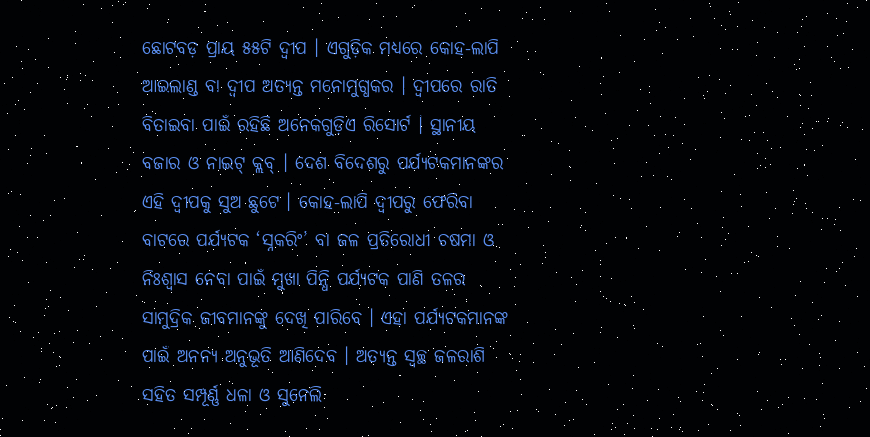ଛୋଟବଡ଼ ପ୍ରାୟ ୫୫ଟି ଦ୍ୱୀପ । ଏଗୁଡ଼ିକ ମଧ୍ୟରେ କୋହ-ଲାପି ଆଇଲାଣ୍ଡ ବା ଦ୍ୱୀପ ଅତ୍ୟନ୍ତ ମନୋମୁଗ୍ଧକର । ଦ୍ୱୀପରେ ରାତି ବିତାଇବା ପାଇଁ ରହିଛି ଅନେକଗୁଡ଼ିଏ ରିସୋର୍ଟ । ସ୍ଥାନୀୟ ବଜାର ଓ ନାଇଟ୍ କ୍ଲବ୍ । ଦେଶ ବିଦେଶରୁ ପର୍ଯ୍ୟଟକମାନଙ୍କର ଏହି ଦ୍ୱୀପକୁ ସୁଅ ଛୁଟେ । କୋହ-ଲାପି ଦ୍ୱୀପରୁ ଫେରିବା ବାଟରେ ପର୍ଯ୍ୟଟକ ‘ସ୍ନକରିଂ’ ବା ଜଳ ପ୍ରତିରୋଧୀ ଚଷମା ଓ ନିଃଶ୍ୱାସ ନେବା ପାଇଁ ମୁଖା ପିନ୍ଧି ପର୍ଯ୍ୟଟକ ପାଣି ତଳର ସାମୁଦ୍ରିକ ଜୀବମାନଙ୍କୁ ଦେଖି ପାରିବେ । ଏହା ପର୍ଯ୍ୟଟକମାନଙ୍କ ପାଇଁ ଅନନ୍ୟ ଅନୁଭୂତି ଆଣିଦେବ । ଅତ୍ୟନ୍ତ ସ୍ୱଚ୍ଛ ଜଳରାଶି ସହିତ ସମ୍ପୂର୍ଣ୍ଣ ଧଳା ଓ ସୁନେଲି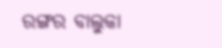ରଙ୍ଗର ବାଲୁକା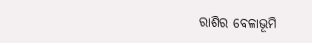ରାଶିର ବେଳାଭୂମି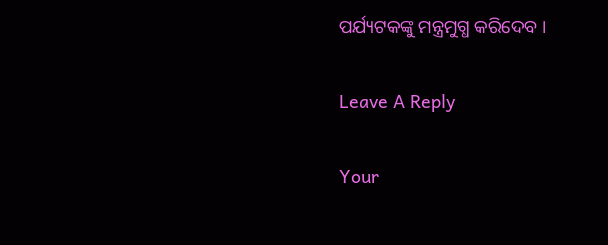ପର୍ଯ୍ୟଟକଙ୍କୁ ମନ୍ତ୍ରମୁଗ୍ଧ କରିଦେବ ।

Leave A Reply

Your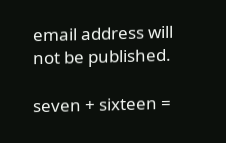email address will not be published.

seven + sixteen =